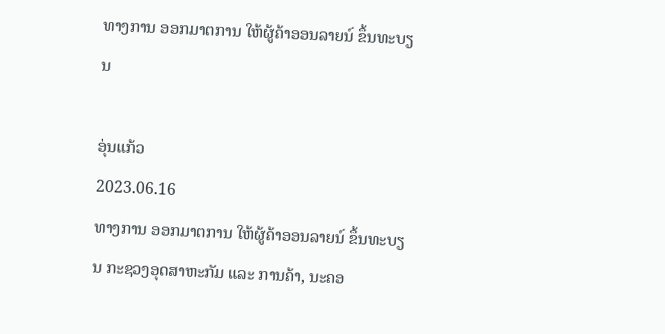ທາງການ ອອກມາຕການ ໃຫ້ຜູ້ຄ້າອອນລາຍນ໌ ຂຶ້ນທະບຽນ

ອຸ່ນແກ້ວ
2023.06.16
ທາງການ ອອກມາຕການ ໃຫ້ຜູ້ຄ້າອອນລາຍນ໌ ຂຶ້ນທະບຽນ ກະຊວງອຸດສາຫະກັມ ແລະ ການຄ້າ, ນະຄອ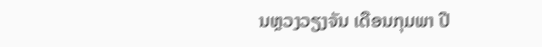ນຫຼວງວຽງຈັນ ເດືອນກຸມພາ ປີ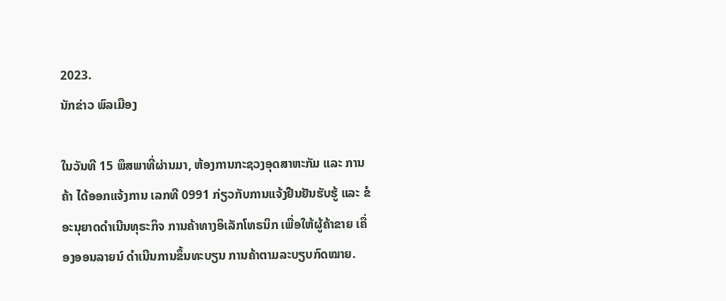2023.
ນັກຂ່າວ ພົລເມືອງ

ໃນວັນທີ 15 ພຶສພາທີ່ຜ່ານມາ, ຫ້ອງການກະຊວງອຸດສາຫະກັມ ແລະ ການຄ້າ ໄດ້ອອກແຈ້ງການ ເລກທີ 0991 ກ່ຽວກັບການແຈ້ງຢືນຢັນຮັບຮູ້ ແລະ ຂໍອະນຸຍາດດຳເນີນທຸຣະກິຈ ການຄ້າທາງອິເລັກໂທຣນິກ ເພື່ອໃຫ້ຜູ້ຄ້າຂາຍ ເຄື່ອງອອນລາຍນ໌ ດໍາເນີນການຂຶ້ນທະບຽນ ການຄ້າຕາມລະບຽບກົດໝາຍ.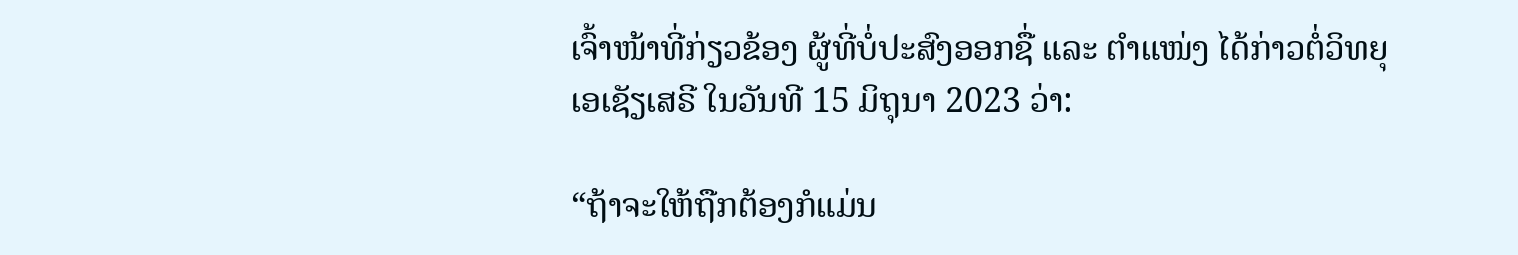ເຈົ້າໜ້າທີ່ກ່ຽວຂ້ອງ ຜູ້ທີ່ບໍ່ປະສົງອອກຊື່ ແລະ ຕໍາແໜ່ງ ໄດ້ກ່າວຕໍ່ວິທຍຸ ເອເຊັຽເສຣີ ໃນວັນທີ 15 ມິຖຸນາ 2023 ວ່າ:

“ຖ້າຈະໃຫ້ຖືກຕ້ອງກໍແມ່ນ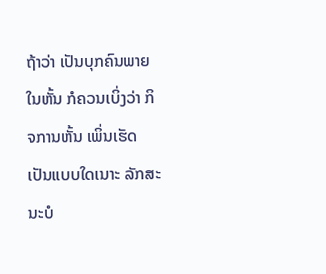ຖ້າວ່າ ເປັນບຸກຄົນພາຍໃນຫັ້ນ ກໍຄວນເບິ່ງວ່າ ກິຈການຫັ້ນ ເພິ່ນເຮັດເປັນແບບໃດເນາະ ລັກສະນະບໍ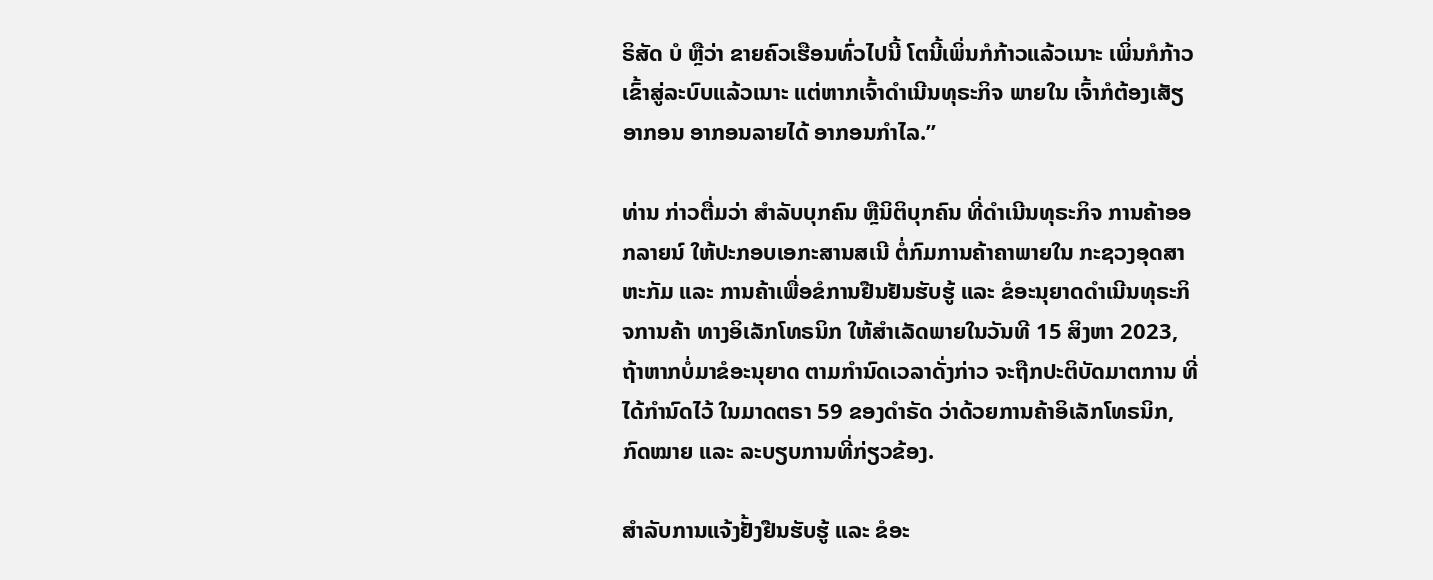ຣິສັດ ບໍ ຫຼືວ່າ ຂາຍຄົວເຮືອນທົ່ວໄປນີ້ ໂຕນີ້ເພິ່ນກໍກ້າວແລ້ວເນາະ ເພິ່ນກໍກ້າວເຂົ້າສູ່ລະບົບແລ້ວເນາະ ແຕ່ຫາກເຈົ້າດໍາເນີນທຸຣະກິຈ ພາຍໃນ ເຈົ້າກໍຕ້ອງເສັຽອາກອນ ອາກອນລາຍໄດ້ ອາກອນກໍາໄລ.”

ທ່ານ ກ່າວຕື່ມວ່າ ສໍາລັບບຸກຄົນ ຫຼືນິຕິບຸກຄົນ ທີ່ດໍາເນີນທຸຣະກິຈ ການຄ້າອອກລາຍນ໌ ໃຫ້ປະກອບເອກະສານສເນີ ຕໍ່ກົມການຄ້າຄາພາຍໃນ ກະຊວງອຸດສາຫະກັມ ແລະ ການຄ້າເພື່ອຂໍການຢືນຢັນຮັບຮູ້ ແລະ ຂໍອະນຸຍາດດໍາເນີນທຸຣະກິຈການຄ້າ ທາງອິເລັກໂທຣນິກ ໃຫ້ສໍາເລັດພາຍໃນວັນທີ 15 ສິງຫາ 2023, ຖ້າຫາກບໍ່ມາຂໍອະນຸຍາດ ຕາມກໍານົດເວລາດັ່ງກ່າວ ຈະຖືກປະຕິບັດມາຕການ ທີ່ໄດ້ກໍານົດໄວ້ ໃນມາດຕຣາ 59 ຂອງດໍາຣັດ ວ່າດ້ວຍການຄ້າອິເລັກໂທຣນິກ, ກົດໝາຍ ແລະ ລະບຽບການທີ່ກ່ຽວຂ້ອງ.

ສໍາລັບການແຈ້ງຢັ້ງຢືນຮັບຮູ້ ແລະ ຂໍອະ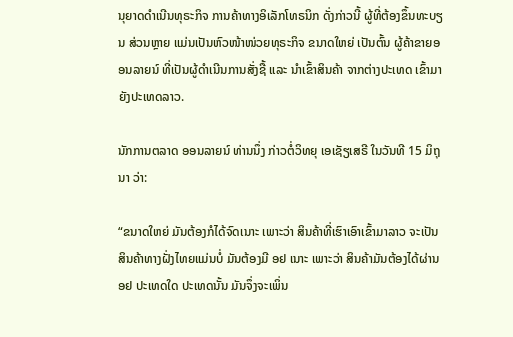ນຸຍາດດໍາເນີນທຸຣະກິຈ ການຄ້າທາງອິເລັກໂທຣນິກ ດັ່ງກ່າວນີ້ ຜູ້ທີ່ຕ້ອງຂຶ້ນທະບຽນ ສ່ວນຫຼາຍ ແມ່ນເປັນຫົວໜ້າໜ່ວຍທຸຣະກິຈ ຂນາດໃຫຍ່ ເປັນຕົ້ນ ຜູ້ຄ້າຂາຍອອນລາຍນ໌ ທີ່ເປັນຜູ້ດໍາເນີນການສັ່ງຊື້ ແລະ ນໍາເຂົ້າສິນຄ້າ ຈາກຕ່າງປະເທດ ເຂົ້າມາຍັງປະເທດລາວ.

ນັກການຕລາດ ອອນລາຍນ໌ ທ່ານນຶ່ງ ກ່າວຕໍ່ວິທຍຸ ເອເຊັຽເສຣີ ໃນວັນທີ 15 ມິຖຸນາ ວ່າ:

“ຂນາດໃຫຍ່ ມັນຕ້ອງກໍໄດ້ຈົດເນາະ ເພາະວ່າ ສິນຄ້າທີ່ເຮົາເອົາເຂົ້າມາລາວ ຈະເປັນສິນຄ້າທາງຝັ່ງໄທຍແມ່ນບໍ່ ມັນຕ້ອງມີ ອຢ ເນາະ ເພາະວ່າ ສິນຄ້າມັນຕ້ອງໄດ້ຜ່ານ ອຢ ປະເທດໃດ ປະເທດນັ້ນ ມັນຈຶ່ງຈະເພິ່ນ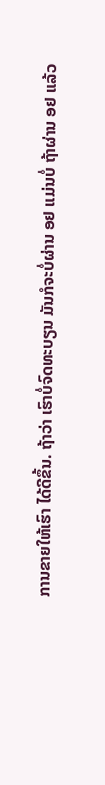ການຂາຍໃຫ້ເຮົາ ໄດ້ດີຂຶ້ນ. ຖ້າວ່າ ເຮົາບໍ່ຈົດທະບຽນ ມັນກໍຈະບໍ່ຜ່ານ ອຢ ແມ່ນບໍ່ ຖ້າຜ່ານ ອຢ ແລ້ວ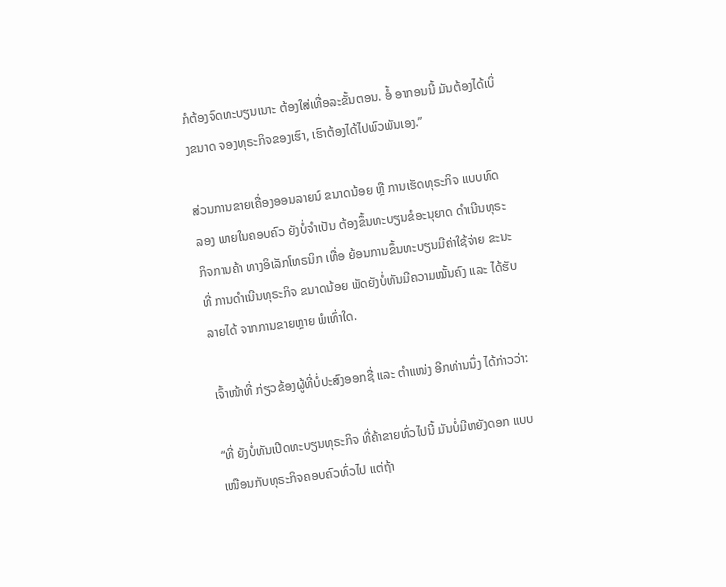ກໍຕ້ອງຈົດທະບຽນເນາະ ຕ້ອງໃສ່ເທື່ອລະຂັ້ນຕອນ. ອໍ້ ອາກອນນີ້ ມັນຕ້ອງໄດ້ເບິ່ງຂນາດ ຈອງທຸຣະກິຈຂອງເຮົາ, ເຮົາຕ້ອງໄດ້ໄປພົວພັນເອງ.”

ສ່ວນການຂາຍເຄື່ອງອອນລາຍນ໌ ຂນາດນ້ອຍ ຫຼື ການເຮັດທຸຣະກິຈ ແບບທົດລອງ ພາຍໃນຄອບຄົວ ຍັງບໍ່ຈໍາເປັນ ຕ້ອງຂຶ້ນທະບຽນຂໍອະນຸຍາດ ດໍາເນີນທຸຣະກິຈການຄ້າ ທາງອິເລັກໂທຣນິກ ເທື່ອ ຍ້ອນການຂຶ້ນທະບຽນມີຄ່າໃຊ້ຈ່າຍ ຂະນະທີ່ ການດໍາເນີນທຸຣະກິຈ ຂນາດນ້ອຍ ພັດຍັງບໍ່ທັນມີຄວາມໝັ້ນຄົງ ແລະ ໄດ້ຮັບລາຍໄດ້ ຈາກການຂາຍຫຼາຍ ພໍເທົ່າໃດ.

ເຈົ້າໜ້າທີ່ ກ່ຽວຂ້ອງຜູ້ທີ່ບໍ່ປະສົງອອກຊື່ ແລະ ຕໍາແໜ່ງ ອີກທ່ານນຶ່ງ ໄດ້ກ່າວວ່າ:

“ທີ່ ຍັງບໍ່ທັນເປີດທະບຽນທຸຣະກິຈ ທີ່ຄ້າຂາຍທົ່ວໄປນີ້ ມັນບໍ່ມີຫຍັງດອກ ແບບ ເໜືອນກັບທຸຣະກິຈຄອບຄົວທົ່ວໄປ ແຕ່ຖ້າ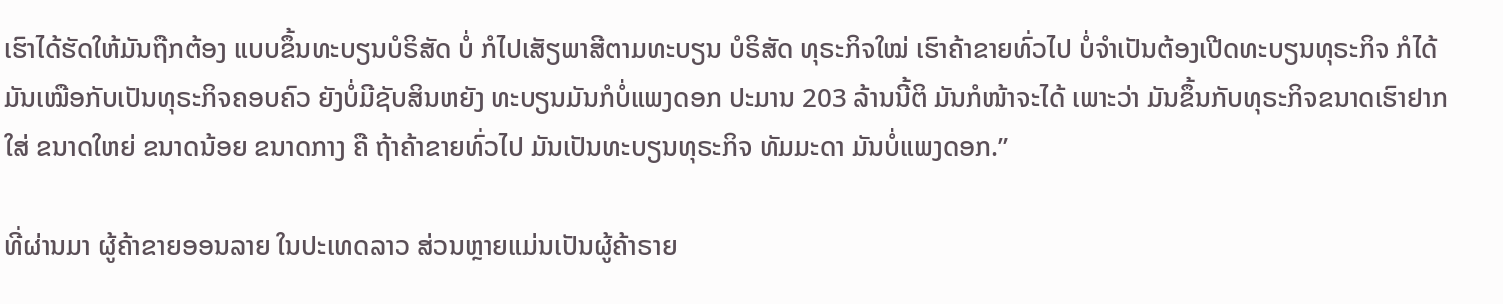ເຮົາໄດ້ຮັດໃຫ້ມັນຖືກຕ້ອງ ແບບຂຶ້ນທະບຽນບໍຣິສັດ ບໍ່ ກໍໄປເສັຽພາສີຕາມທະບຽນ ບໍຣິສັດ ທຸຣະກິຈໃໝ່ ເຮົາຄ້າຂາຍທົ່ວໄປ ບໍ່ຈໍາເປັນຕ້ອງເປີດທະບຽນທຸຣະກິຈ ກໍໄດ້ ມັນເໝືອກັບເປັນທຸຣະກິຈຄອບຄົວ ຍັງບໍ່ມີຊັບສິນຫຍັງ ທະບຽນມັນກໍບໍ່ແພງດອກ ປະມານ 203 ລ້ານນີ້ຕິ ມັນກໍໜ້າຈະໄດ້ ເພາະວ່າ ມັນຂຶ້ນກັບທຸຣະກິຈຂນາດເຮົາຢາກໃສ່ ຂນາດໃຫຍ່ ຂນາດນ້ອຍ ຂນາດກາງ ຄື ຖ້າຄ້າຂາຍທົ່ວໄປ ມັນເປັນທະບຽນທຸຣະກິຈ ທັມມະດາ ມັນບໍ່ແພງດອກ.”

ທີ່ຜ່ານມາ ຜູ້ຄ້າຂາຍອອນລາຍ ໃນປະເທດລາວ ສ່ວນຫຼາຍແມ່ນເປັນຜູ້ຄ້າຣາຍ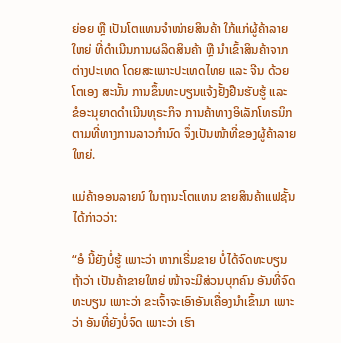ຍ່ອຍ ຫຼື ເປັນໂຕແທນຈໍາໜ່າຍສິນຄ້າ ໃກ້ແກ່ຜູ້ຄ້າລາຍໃຫຍ່ ທີ່ດໍາເນີນການຜລິດສິນຄ້າ ຫຼື ນໍາເຂົ້າສິນຄ້າຈາກຕ່າງປະເທດ ໂດຍສະເພາະປະເທດໄທຍ ແລະ ຈີນ ດ້ວຍໂຕເອງ ສະນັ້ນ ການຂຶ້ນທະບຽນແຈ້ງຢັ້ງຢືນຮັບຮູ້ ແລະ ຂໍອະນຸຍາດດໍາເນີນທຸຣະກິຈ ການຄ້າທາງອິເລັກໂທຣນິກ ຕາມທີ່ທາງການລາວກໍານົດ ຈຶ່ງເປັນໜ້າທີ່ຂອງຜູ້ຄ້າລາຍໃຫຍ່.

ແມ່ຄ້າອອນລາຍນ໌ ໃນຖານະໂຕແທນ ຂາຍສິນຄ້າແຟຊັ້ນ ໄດ້ກ່າວວ່າ:

“ອໍ ນີ້ຍັງບໍ່ຮູ້ ເພາະວ່າ ຫາກເຣີ່ມຂາຍ ບໍ່ໄດ້ຈົດທະບຽນ ຖ້າວ່າ ເປັນຄ້າຂາຍໃຫຍ່ ໜ້າຈະມີສ່ວນບຸກຄົນ ອັນທີ່ຈົດທະບຽນ ເພາະວ່າ ຂະເຈົ້າຈະເອົາອັນເຄື່ອງນໍາເຂົ້າມາ ເພາະວ່າ ອັນທີ່ຍັງບໍ່ຈົດ ເພາະວ່າ ເຮົາ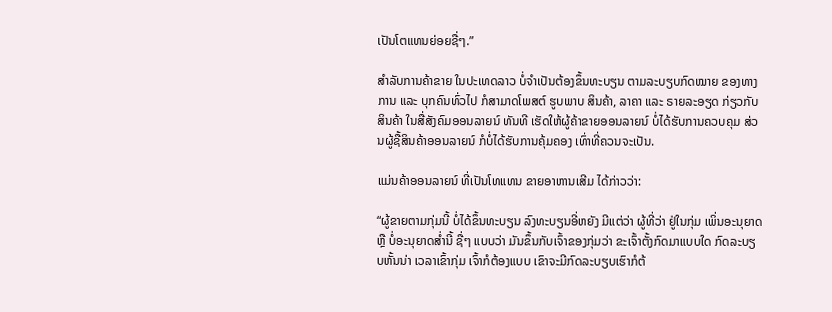ເປັນໂຕແທນຍ່ອຍຊື່ໆ.”

ສໍາລັບການຄ້າຂາຍ ໃນປະເທດລາວ ບໍ່ຈໍາເປັນຕ້ອງຂຶ້ນທະບຽນ ຕາມລະບຽບກົດໝາຍ ຂອງທາງການ ແລະ ບຸກຄົນທົ່ວໄປ ກໍສາມາດໂພສຕ໌ ຮູບພາບ ສິນຄ້າ, ລາຄາ ແລະ ຣາຍລະອຽດ ກ່ຽວກັບສິນຄ້າ ໃນສື່ສັງຄົມອອນລາຍນ໌ ທັນທີ ເຮັດໃຫ້ຜູ້ຄ້າຂາຍອອນລາຍນ໌ ບໍ່ໄດ້ຮັບການຄວບຄຸມ ສ່ວນຜູ້ຊື້ສິນຄ້າອອນລາຍນ໌ ກໍບໍ່ໄດ້ຮັບການຄຸ້ມຄອງ ເທົ່າທີ່ຄວນຈະເປັນ.

ແມ່ນຄ້າອອນລາຍນ໌ ທີ່ເປັນໂທແທນ ຂາຍອາຫານເສີມ ໄດ້ກ່າວວ່າ:

“ຜູ້ຂາຍຕາມກຸ່ມນີ້ ບໍ່ໄດ້ຂຶ້ນທະບຽນ ລົງທະບຽນອີ່ຫຍັງ ມີແຕ່ວ່າ ຜູ້ທີ່ວ່າ ຢູ່ໃນກຸ່ມ ເພິ່ນອະນຸຍາດ ຫຼື ບໍ່ອະນຸຍາດສໍ່ານີ້ ຊື່ໆ ແບບວ່າ ມັນຂຶ້ນກັບເຈົ້າຂອງກຸ່ມວ່າ ຂະເຈົ້າຕັ້ງກົດມາແບບໃດ ກົດລະບຽບຫັ້ນນ່າ ເວລາເຂົ້າກຸ່ມ ເຈົ້າກໍຕ້ອງແບບ ເຂົາຈະມີກົດລະບຽບເຮົາກໍຕ້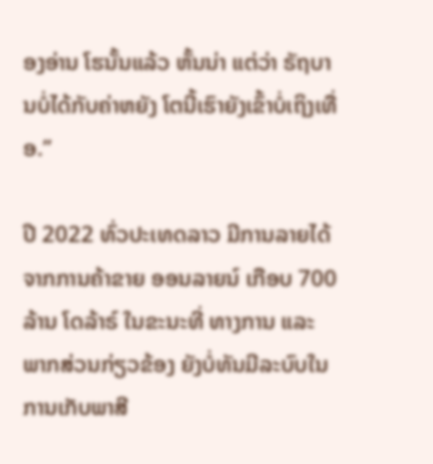ອງອ່ານ ໂຮນັ້ນແລ້ວ ຫັ້ນນ່າ ແຕ່ວ່າ ຣັຖບານບໍ່ໄດ້ກັບຄ່າຫຍັງ ໂຕນີ້ເຮົາຍັງເຂົ້າບໍ່ເຖິງເທື່ອ.”

ປີ 2022 ທົ່ວປະເທດລາວ ມີການລາຍໄດ້ຈາກການຄ້າຂາຍ ອອນລາຍນ໌ ເກືອບ 700 ລ້ານ ໂດລ້າຣ໌ ໃນຂະນະທີ່ ທາງການ ແລະ ພາກສ່ວນກ່ຽວຂ້ອງ ຍັງບໍ່ທັນມີລະບົບໃນການເກັບພາສີ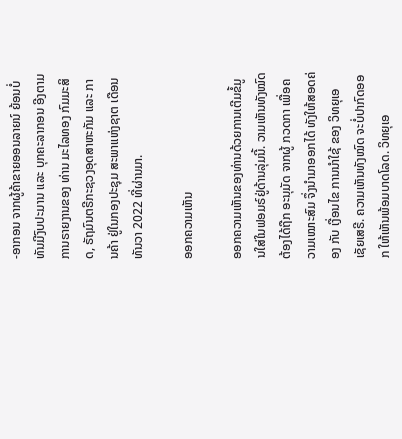-ອາກອນ ຈາກຜູ້ຄ້າຂາຍອອນລາຍນ໌ ຍ້ອນບໍ່ທັນມີງົບປະມານ ແລະ ບຸກຄະລາກອນ ອີງຕາມການຣາຍງານຂອງ ທ່ານ ມະໄລທອງ ກົມມະສິດ, ຣັຖມົນຕຣີກະຊວງອຸດສາຫະກັມ ແລະ ການຄ້າ ຢູ່ໃນກອງປະຊຸມ ສະພາແຫ່ງຊາຕ ເດືອນທັນວາ 2022 ທີ່ຜ່ານມາ.

ອອກຄວາມເຫັນ

ອອກຄວາມເຫັນຂອງທ່ານດ້ວຍການເຕີມຂໍ້ມູນໃສ່ໃນຟອມຣ໌ຢູ່ດ້ານລຸ່ມນີ້. ວາມເຫັນທັງໝົດ ຕ້ອງໄດ້ຖືກ ອະນຸມັດ ຈາກຜູ້ ກວດກາ ເພື່ອຄວາມເໝາະສົມ ຈຶ່ງນໍາມາອອກໄດ້ ທັງໃຫ້ສອດຄ່ອງ ກັບ ເງື່ອນໄຂ ການນຳໃຊ້ ຂອງ ວິທຍຸເອເຊັຍເສຣີ. ຄວາມເຫັນທັງໝົດ ຈະບໍ່ປາກົດອອກ ໃຫ້ເຫັນພ້ອມບາດໂລດ. ວິທຍຸເອ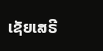ເຊັຍເສຣີ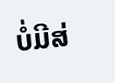ບໍ່ມີສ່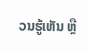ວນຮູ້ເຫັນ ຫຼື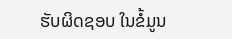ຮັບຜິດຊອບ ໃນຂໍ້ມູນ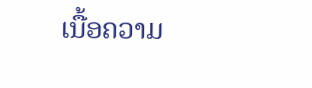ເນື້ອຄວາມ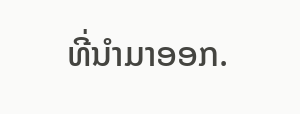ທີ່ນໍາມາອອກ.